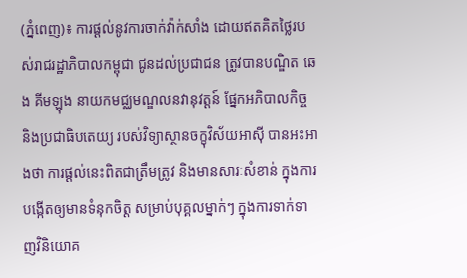(ភ្នំពេញ)៖ ការផ្ដល់នូវការចាក់វ៉ាក់សាំង ដោយឥតគិតថ្លៃរបស់រាជរដ្ឋាភិបាលកម្ពុជា ជូនដល់ប្រជាជន ត្រូវបានបណ្ឌិត ឆេង គីមឡុង នាយកមជ្ឈមណ្ឌលនវានុវត្តន៍ ផ្នែកអភិបាលកិច្ច និងប្រជាធិបតេយ្យ របស់វិទ្យាស្ថានចក្ខុវិស័យអាស៊ី បានអះអាងថា ការផ្ដល់នេះពិតជាត្រឹមត្រូវ និងមានសារៈសំខាន់ ក្នុងការបង្កើតឲ្យមានទំនុកចិត្ដ សម្រាប់បុគ្គលម្នាក់ៗ ក្នុងការទាក់ទាញវិនិយោគ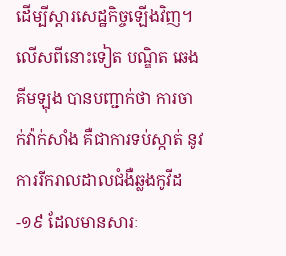ដើម្បីស្ដារសេដ្ឋកិច្ចឡើងវិញ។
លើសពីនោះទៀត បណ្ឌិត ឆេង គីមឡុង បានបញ្ជាក់ថា ការចាក់វ៉ាក់សាំង គឺជាការទប់ស្កាត់ នូវការរីករាលដាលជំងឺឆ្លងកូវីដ-១៩ ដែលមានសារៈ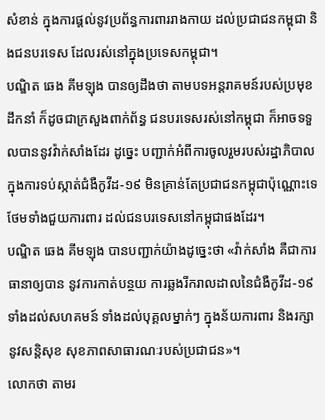សំខាន់ ក្នុងការផ្ដល់នូវប្រព័ន្ធការពាររាងកាយ ដល់ប្រជាជនកម្ពុជា និងជនបរទេស ដែលរស់នៅក្នុងប្រទេសកម្ពុជា។
បណ្ឌិត ឆេង គីមឡុង បានឲ្យដឹងថា តាមបទអន្ដរាគមន៍របស់ប្រមុខដឹកនាំ ក៏ដូចជាក្រសួងពាក់ព័ន្ធ ជនបរទេសរស់នៅកម្ពុជា ក៏អាចទទួលបាននូវវ៉ាក់សាំងដែរ ដូច្នេះ បញ្ជាក់អំពីការចូលរួមរបស់រដ្ឋាភិបាល ក្នុងការទប់ស្កាត់ជំងឺកូវីដ-១៩ មិនគ្រាន់តែប្រជាជនកម្ពុជាប៉ុណ្ណោះទេ ថែមទាំងជួយការពារ ដល់ជនបរទេសនៅកម្ពុជាផងដែរ។
បណ្ឌិត ឆេង គីមឡុង បានបញ្ជាក់យ៉ាងដូច្នេះថា «វ៉ាក់សាំង គឺជាការធានាឲ្យបាន នូវការកាត់បន្ថយ ការឆ្លងរីករាលដាលនៃជំងឺកូវីដ-១៩ ទាំងដល់សហគមន៍ ទាំងដល់បុគ្គលម្នាក់ៗ ក្នុងន័យការពារ និងរក្សានូវសន្ដិសុខ សុខភាពសាធារណៈរបស់ប្រជាជន»។
លោកថា តាមរ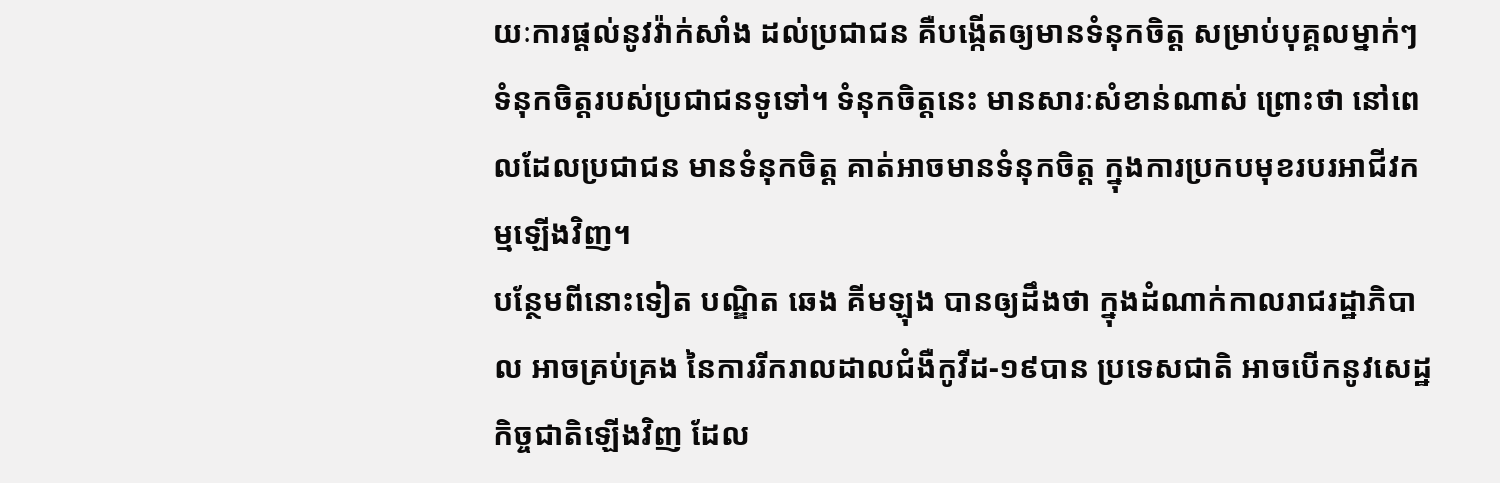យៈការផ្ដល់នូវវ៉ាក់សាំង ដល់ប្រជាជន គឺបង្កើតឲ្យមានទំនុកចិត្ដ សម្រាប់បុគ្គលម្នាក់ៗ ទំនុកចិត្ដរបស់ប្រជាជនទូទៅ។ ទំនុកចិត្ដនេះ មានសារៈសំខាន់ណាស់ ព្រោះថា នៅពេលដែលប្រជាជន មានទំនុកចិត្ដ គាត់អាចមានទំនុកចិត្ដ ក្នុងការប្រកបមុខរបរអាជីវកម្មឡើងវិញ។
បន្ថែមពីនោះទៀត បណ្ឌិត ឆេង គីមឡុង បានឲ្យដឹងថា ក្នុងដំណាក់កាលរាជរដ្ឋាភិបាល អាចគ្រប់គ្រង នៃការរីករាលដាលជំងឺកូវីដ-១៩បាន ប្រទេសជាតិ អាចបើកនូវសេដ្ឋកិច្ចជាតិឡើងវិញ ដែល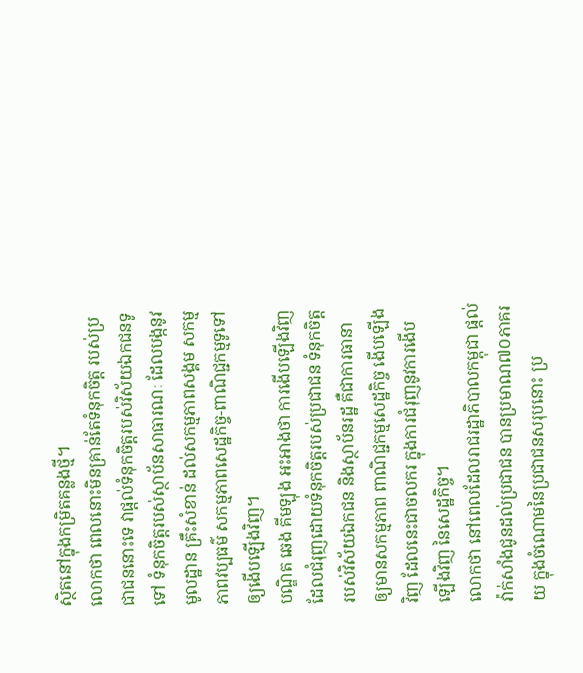ស្ថិតនៅក្នុងកម្រិតគន្លងថ្មី។
លោកថា ពេលនោះមិនគ្រាន់តែទំនុកចិត្ដ របស់ប្រជាជននោះទេ វាផ្ដល់ទំនុកចិត្ដរបស់វិស័យឯកជនទូទៅ ទំនុកចិត្ដរបស់ស្ថាប័នសាធារណៈ ដែលបង្កនូវមូលដ្ឋាន គ្រឹះសំខាន់ ដល់សកម្មភាពសង្គម សកម្មភាពវប្បធម៌ សកម្មភាពសេដ្ឋកិច្ច-ពាណិជ្ជកម្មទូទៅ ឲ្យងើបឡើងវិញ។
បណ្ឌិត ឆេង គីមឡុង អះអាងថា ការងើបឡើងវិញ ដែលជំរុញដោយទំនុកចិត្ដរបស់ប្រជាជន ទំនុកចិត្ដរបស់វិស័យឯកជន និងស្ថាប័នរដ្ឋ គឺជាការធានា ឲ្យមានសកម្មភាព ពាណិជ្ជកម្មសេដ្ឋកិច្ច ងើបឡើងវិញ ដែលនេះជាចលករ ក្នុងការជំរុញនូវការងើបឡើងវិញ នៃសេដ្ឋកិច្ច។
លោកថា នៅពេលដែលរាជរដ្ឋាភិបាលកម្ពុជា ផ្ដល់វ៉ាក់សាំងជូនដល់ប្រជាជន បានប្រមាណ៧០ភាគរយ ក្នុងចំណោមនៃប្រជាជនសរុបនោះ ប្រ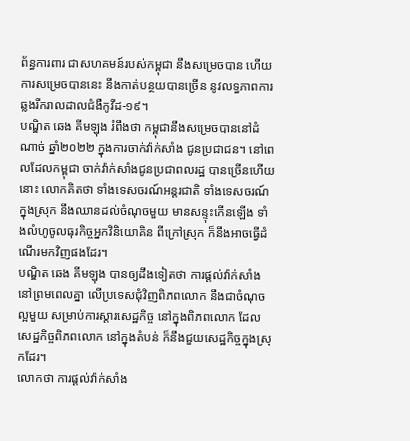ព័ន្ធការពារ ជាសហគមន៍របស់កម្ពុជា នឹងសម្រេចបាន ហើយការសម្រេចបាននេះ នឹងកាត់បន្ថយបានច្រើន នូវលទ្ធភាពការឆ្លងរីករាលដាលជំងឺកូវីដ-១៩។
បណ្ឌិត ឆេង គីមឡុង រំពឹងថា កម្ពុជានឹងសម្រេចបាននៅដំណាច់ ឆ្នាំ២០២២ ក្នុងការចាក់វ៉ាក់សាំង ជូនប្រជាជន។ នៅពេលដែលកម្ពុជា ចាក់វ៉ាក់សាំងជូនប្រជាពលរដ្ឋ បានច្រើនហើយនោះ លោកគិតថា ទាំងទេសចរណ៍អន្ដរជាតិ ទាំងទេសចរណ៍ក្នុងស្រុក នឹងឈានដល់ចំណុចមួយ មានសន្ទុះកើនឡើង ទាំងលំហូចូលធុរកិច្ចអ្នកវិនិយោគិន ពីក្រៅស្រុក ក៏នឹងអាចធ្វើដំណើរមកវិញផងដែរ។
បណ្ឌិត ឆេង គីមឡុង បានឲ្យដឹងទៀតថា ការផ្ដល់វ៉ាក់សាំង នៅព្រមពេលគ្នា លើប្រទេសជុំវិញពិភពលោក នឹងជាចំណុចល្អមួយ សម្រាប់ការស្ដារសេដ្ឋកិច្ច នៅក្នុងពិភពលោក ដែលសេដ្ឋកិច្ចពិភពលោក នៅក្នុងតំបន់ ក៏នឹងជួយសេដ្ឋកិច្ចក្នុងស្រុកដែរ។
លោកថា ការផ្ដល់វ៉ាក់សាំង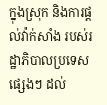ក្នុងស្រុក និងការផ្ដល់វ៉ាក់សាំង របស់រដ្ឋាភិបាលប្រទេសផ្សេងៗ ដល់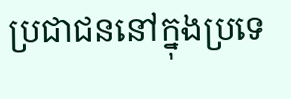ប្រជាជននៅក្នុងប្រទេ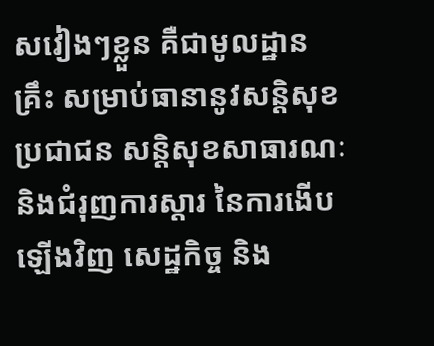សវៀងៗខ្លួន គឺជាមូលដ្ឋានគ្រឹះ សម្រាប់ធានានូវសន្ដិសុខ ប្រជាជន សន្ដិសុខសាធារណៈ និងជំរុញការស្ដារ នៃការងើបឡើងវិញ សេដ្ឋកិច្ច និង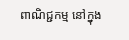ពាណិជ្ជកម្ម នៅក្នុង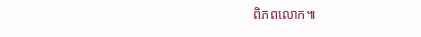ពិភពលោក៕